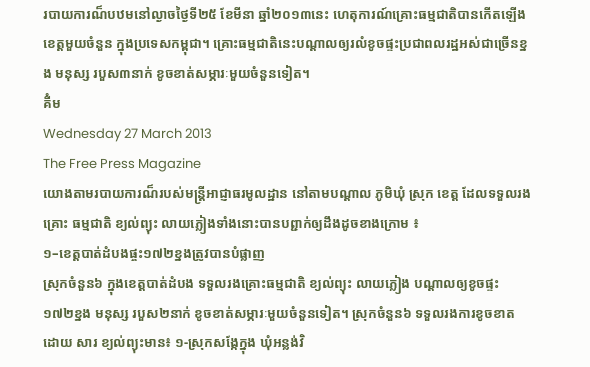របាយការណ៏បឋមនៅល្ងាចថ្ងៃទី២៥ ខែមីនា ឆ្នាំ២០១៣នេះ ហេតុការណ៍គ្រោះធម្មជាតិបានកើតឡើងខេត្តមួយចំនួន ក្នុងប្រទេសកម្ពុជា។ គ្រោះធម្មជាតិនេះបណ្តាលឲ្យរលំខូចផ្ទះប្រជាពលរដ្ឋអស់ជាច្រើនខ្នង មនុស្ស របួស៣នាក់ ខូចខាត់សម្ភារៈមួយចំនួនទៀត។
គីំម
Wednesday 27 March 2013
The Free Press Magazine
យោងតាមរបាយការណ៏របស់មន្ត្រីអាជ្ញាធរមូលដ្ឋាន នៅតាមបណ្តាល ភូមិឃុំ ស្រុក ខេត្ត ដែលទទួលរងគ្រោះ ធម្មជាតិ ខ្យល់ព្យុះ លាយភ្លៀងទាំងនោះបានបព្ជាក់ឲ្យដឹងដូចខាងក្រោម ៖
១–ខេត្តបាត់ដំបងផ្ចះ១៧២ខ្នងត្រូវបានបំផ្លាញ
ស្រុកចំនួន៦ ក្នុងខេត្តបាត់ដំបង ទទួលរងគ្រោះធម្មជាតិ ខ្យល់ព្យុះ លាយភ្លៀង បណ្តាលឲ្យខូចផ្ទះ ១៧២ខ្នង មនុស្ស របួស២នាក់ ខូចខាត់សម្ភារៈមួយចំនួនទៀត។ ស្រុកចំនួន៦ ទទួលរងការខូចខាត ដោយ សារ ខ្យល់ព្យុះមាន៖ ១-ស្រុកសង្កែក្នុង ឃុំអន្លង់វិ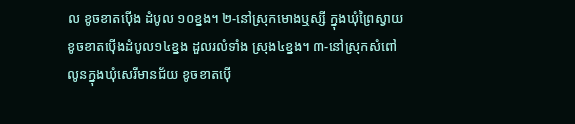ល ខូចខាតប៉ើង ដំបូល ១០ខ្នង។ ២-នៅស្រុកមោងឬស្សី ក្នុងឃុំព្រៃស្វាយ ខូចខាតប៉ើងដំបូល១៤ខ្នង ដួលរលំទាំង ស្រុង៤ខ្នង។ ៣-នៅស្រុកសំពៅ លូនក្នុងឃុំសេរីមានជ័យ ខូចខាតប៉ើ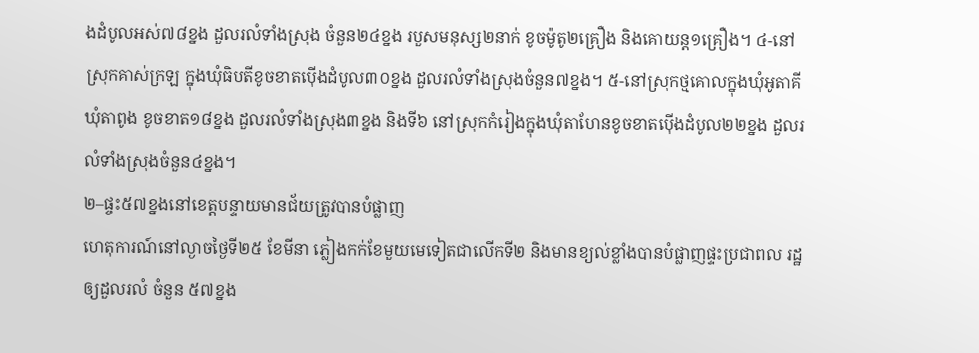ងដំបូលអស់៧៨ខ្នង ដួលរលំទាំងស្រុង ចំនួន២៤ខ្នង របួសមនុស្ស២នាក់ ខូចម៉ូតូ២គ្រឿង និងគោយន្ត១គ្រឿង។ ៤-នៅស្រុកគាស់ក្រឡ ក្នុងឃុំធិបតីខូចខាតប៉ើងដំបូល៣០ខ្នង ដួលរលំទាំងស្រុងចំនួន៧ខ្នង។ ៥-នៅស្រុកថ្មគោលក្នុងឃុំអូតាគី ឃុំតាពូង ខូចខាត១៨ខ្នង ដួលរលំទាំងស្រុង៣ខ្នង និងទី៦ នៅស្រុកកំរៀងក្នុងឃុំតាហែនខូចខាតប៉ើងដំបូល២២ខ្នង ដួលរលំទាំងស្រុងចំនួន៤ខ្នង។
២–ផ្ចះ៥៧ខ្នងនៅខេត្តបន្ទាយមានជ័យត្រូវបានបំផ្លាញ
ហេតុការណ៍នៅល្ងាចថ្ងៃទី២៥ ខែមីនា ភ្លៀងកក់ខែមួយមេទៀតជាលើកទី២ និងមានខ្យល់ខ្លាំងបានបំផ្លាញផ្ទះប្រជាពល រដ្ឋឲ្យដួលរលំ ចំនួន ៥៧ខ្នង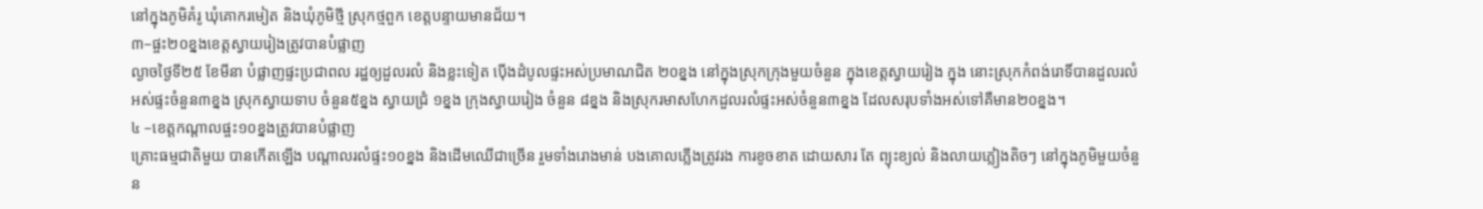នៅក្នុងភូមិគំរូ ឃុំគោករមៀត និងឃុំភូមិថ្មី ស្រុកថ្មពួក ខេត្តបន្ទាយមានជ័យ។
៣–ផ្ចះ២០ខ្នងខេត្តស្វាយរៀងត្រូវបានបំផ្លាញ
ល្ងាចថ្ងៃទី២៥ ខែមីនា បំផ្លាញផ្ទះប្រជាពល រដ្ឋឲ្យដួលរលំ និងខ្លះទៀត ប៉ើងដំបូលផ្ទះអស់ប្រមាណជិត ២០ខ្នង នៅក្នុងស្រុកក្រុងមួយចំនួន ក្នុងខេត្តស្វាយរៀង ក្នុង នោះស្រុកកំពង់រោទិ៍បានដួលរលំអស់ផ្ទះចំនួន៣ខ្នង ស្រុកស្វាយទាប ចំនួន៥ខ្នង ស្វាយជ្រំ ១ខ្នង ក្រុងស្វាយរៀង ចំនួន ៨ខ្នង និងស្រុករមាសហែកដួលរលំផ្ទះអស់ចំនួន៣ខ្នង ដែលសរុបទាំងអស់ទៅគឺមាន២០ខ្នង។
៤ –ខេត្តកណ្តាលផ្ចះ១០ខ្នងត្រូវបានបំផ្លាញ
គ្រោះធម្មជាតិមួយ បានកើតឡើង បណ្តាលរលំផ្ទះ១០ខ្នង និងដើមឈើជាច្រើន រួមទាំងរោងមាន់ បងគោលភ្លើងត្រូវរង ការខូចខាត ដោយសារ តែ ព្យុះខ្យល់ និងលាយភ្លៀងតិចៗ នៅក្នុងភូមិមួយចំនួន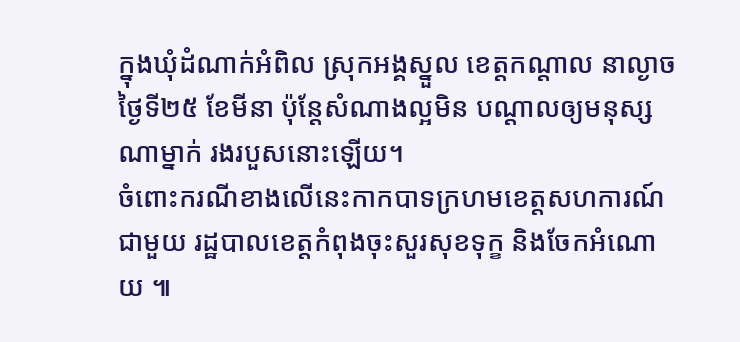ក្នុងឃុំដំណាក់អំពិល ស្រុកអង្គស្នួល ខេត្តកណ្តាល នាល្ងាចថ្ងៃទី២៥ ខែមីនា ប៉ុន្តែសំណាងល្អមិន បណ្ដាលឲ្យមនុស្សណាម្នាក់ រងរបួសនោះឡើយ។
ចំពោះករណីខាងលើនេះកាកបាទក្រហមខេត្តសហការណ៍ជាមួយ រដ្ឋបាលខេត្តកំពុងចុះសួរសុខទុក្ខ និងចែកអំណោយ ៕